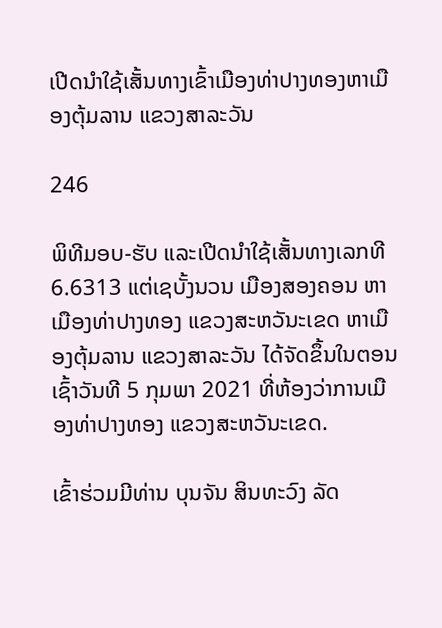ເປີດນຳໃຊ້ເສັ້ນທາງເຂົ້າເມືອງທ່າປາງທອງຫາເມືອງຕຸ້ມລານ ແຂວງສາລະວັນ

246

ພິທີມອບ-ຮັບ ແລະເປີດນຳໃຊ້ເສັ້ນທາງເລກທີ 6.6313 ແຕ່ເຊບັ້ງນວນ ເມືອງສອງຄອນ ຫາເມືອງທ່າປາງທອງ ແຂວງສະຫວັນະເຂດ ຫາເມືອງຕຸ້ມລານ ແຂວງສາລະວັນ ໄດ້ຈັດຂຶ້ນໃນຕອນເຊົ້າວັນທີ 5 ກຸມພາ 2021 ທີ່ຫ້ອງວ່າການເມືອງທ່າປາງທອງ ແຂວງສະຫວັນະເຂດ.

ເຂົ້າຮ່ວມມີທ່ານ ບຸນຈັນ ສິນທະວົງ ລັດ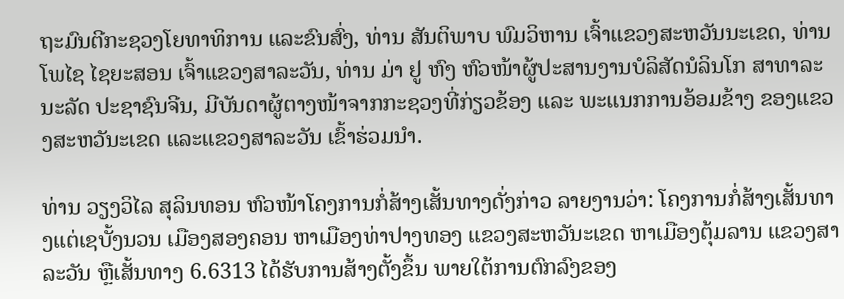ຖະມົນຕີກະຊວງໂຍທາທິການ ແລະຂົນສົ່ງ, ທ່ານ ສັນຕິພາບ ພົມວິຫານ ເຈົ້າແຂວງສະຫວັນນະເຂດ, ທ່ານ ໂພໄຊ ໄຊຍະສອນ ເຈົ້າແຂວງສາລະວັນ, ທ່ານ ມ່າ ຢູ ຫົງ ຫົວໜ້າຜູ້ປະສານງານບໍລິສັດນໍລິນໂກ ສາທາລະນະລັດ ປະຊາຊົນຈີນ, ມີບັນດາຜູ້ຕາງໜ້າຈາກກະຊວງທີ່ກ່ຽວຂ້ອງ ແລະ ພະແນກການອ້ອມຂ້າງ ຂອງແຂວງສະຫວັນະເຂດ ແລະແຂວງສາລະວັນ ເຂົ້າຮ່ວມນຳ.

ທ່ານ ວຽງວິໄລ ສຸລິນທອນ ຫົວໜ້າໂຄງການກໍ່ສ້າງເສັ້ນທາງດັ່ງກ່າວ ລາຍງານວ່າ: ໂຄງການກໍ່ສ້າງເສັ້ນທາງແຕ່ເຊບັ້ງນວນ ເມືອງສອງຄອນ ຫາເມືອງທ່າປາງທອງ ແຂວງສະຫວັນະເຂດ ຫາເມືອງຕຸ້ມລານ ແຂວງສາລະວັນ ຫຼືເສັ້ນທາງ 6.6313 ໄດ້ຮັບການສ້າງຕັ້ງຂຶ້ນ ພາຍໃຕ້ການຕົກລົງຂອງ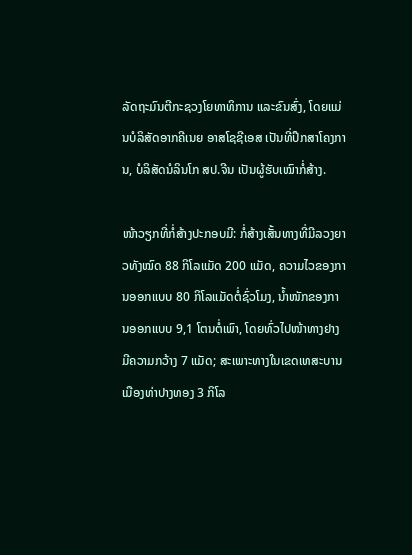ລັດຖະມົນຕີກະຊວງໂຍທາທິການ ແລະຂົນສົ່ງ, ໂດຍແມ່ນບໍລິສັດອາກຄີເນຍ ອາສໂຊຊີເອສ ເປັນທີ່ປຶກສາໂຄງການ, ບໍລິສັດນໍລິນໂກ ສປ.ຈີນ ເປັນຜູ້ຮັບເໝົາກໍ່ສ້າງ.

ໜ້າວຽກທີ່ກໍ່ສ້າງປະກອບມີ: ກໍ່ສ້າງເສັ້ນທາງທີ່ມີລວງຍາວທັງໝົດ 88 ກິໂລແມັດ 200 ແມັດ, ຄວາມໄວຂອງການອອກແບບ 80 ກິໂລແມັດຕໍ່ຊົ່ວໂມງ, ນໍ້າໜັກຂອງການອອກແບບ 9,1 ໂຕນຕໍ່ເພົາ, ໂດຍທົ່ວໄປໜ້າທາງຢາງມີຄວາມກວ້າງ 7 ແມັດ; ສະເພາະທາງໃນເຂດເທສະບານເມືອງທ່າປາງທອງ 3 ກິໂລ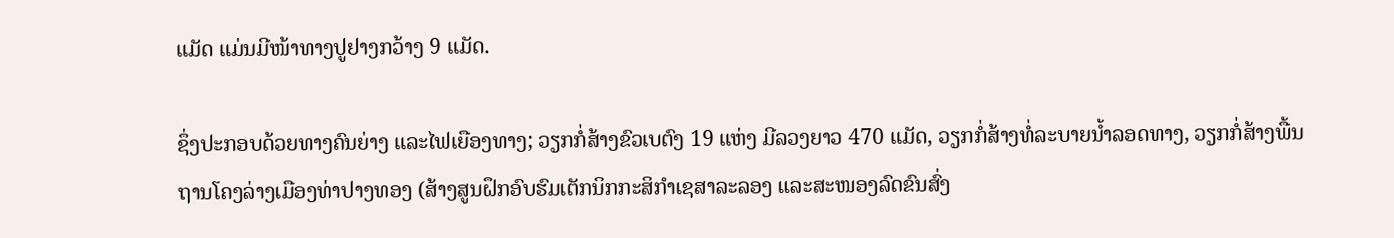ແມັດ ແມ່ນມີໜ້າທາງປູຢາງກວ້າງ 9 ແມັດ.

ຊຶ່ງປະກອບດ້ວຍທາງຄົນຍ່າງ ແລະໄຟເຍືອງທາງ; ວຽກກໍ່ສ້າງຂົວເບຕົງ 19 ແຫ່ງ ມີລວງຍາວ 470 ແມັດ, ວຽກກໍ່ສ້າງທໍ່ລະບາຍນ້ຳລອດທາງ, ວຽກກໍ່ສ້າງພື້ນຖານໂຄງລ່າງເມືອງທ່າປາງທອງ (ສ້າງສູນຝຶກອົບຮົມເຕັກນິກກະສິກຳເຊສາລະລອງ ແລະສະໜອງລົດຂົນສົ່ງ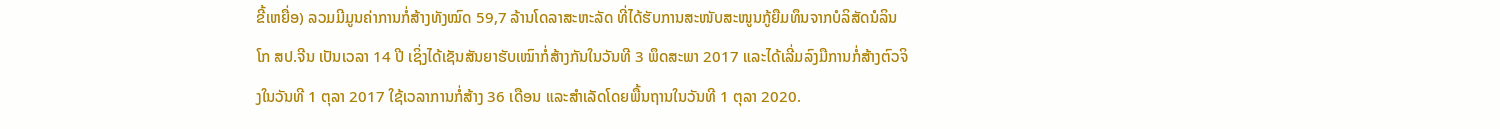ຂີ້ເຫຍື່ອ) ລວມມີມູນຄ່າການກໍ່ສ້າງທັງໝົດ 59,7 ລ້ານໂດລາສະຫະລັດ ທີ່ໄດ້ຮັບການສະໜັບສະໜູນກູ້ຍືມທຶນຈາກບໍລິສັດນໍລິນໂກ ສປ.ຈີນ ເປັນເວລາ 14 ປີ ເຊິ່ງໄດ້ເຊັນສັນຍາຮັບເໝົາກໍ່ສ້າງກັນໃນວັນທີ 3 ພຶດສະພາ 2017 ແລະໄດ້ເລີ່ມລົງມືການກໍ່ສ້າງຕົວຈິງໃນວັນທີ 1 ຕຸລາ 2017 ໃຊ້ເວລາການກໍ່ສ້າງ 36 ເດືອນ ແລະສຳເລັດໂດຍພື້ນຖານໃນວັນທີ 1 ຕຸລາ 2020.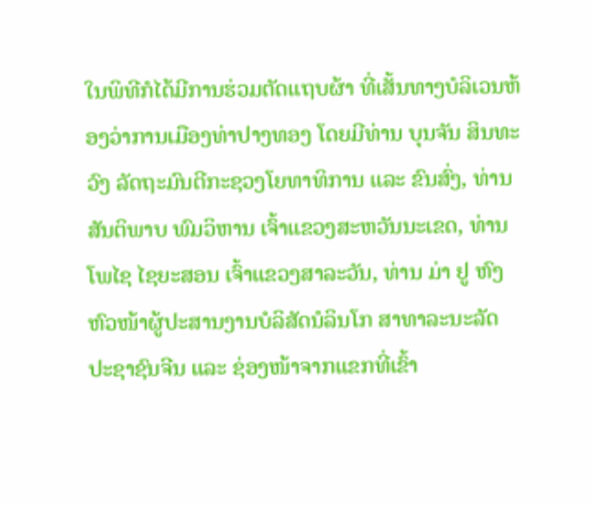ໃນພິທີກໍໄດ້ມີການຮ່ວມຕັດແຖບຜ້າ ທີ່ເສັ້ນທາງບໍລິເວນຫ້ອງວ່າການເມືອງທ່າປາງທອງ ໂດຍມີທ່ານ ບຸນຈັນ ສິນທະວົງ ລັດຖະມົນຕີກະຊວງໂຍທາທິການ ແລະ ຂົນສົ່ງ, ທ່ານ ສັນຕິພາບ ພົມວິຫານ ເຈົ້າແຂວງສະຫວັນນະເຂດ, ທ່ານ ໂພໄຊ ໄຊຍະສອນ ເຈົ້າແຂວງສາລະວັນ, ທ່ານ ມ່າ ຢູ ຫົງ ຫົວໜ້າຜູ້ປະສານງານບໍລິສັດນໍລິນໂກ ສາທາລະນະລັດ ປະຊາຊົນຈີນ ແລະ ຊ່ອງໜ້າຈາກແຂກທີ່ເຂົ້າ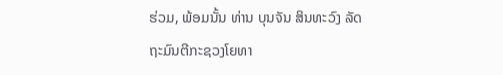ຮ່ວມ, ພ້ອມນັ້ນ ທ່ານ ບຸນຈັນ ສິນທະວົງ ລັດຖະມົນຕີກະຊວງໂຍທາ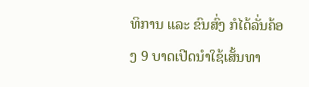ທິການ ແລະ ຂົນສົ່ງ ກໍໄດ້ລັ່ນຄ້ອງ 9 ບາດເປີດນຳໃຊ້ເສັ້ນທາ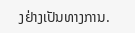ງຢ່າງເປັນທາງການ.